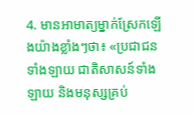4. មានអាមាត្យម្នាក់ស្រែកឡើងយ៉ាងខ្លាំងៗថា៖ «ប្រជាជនទាំងឡាយ ជាតិសាសន៍ទាំងឡាយ និងមនុស្សគ្រប់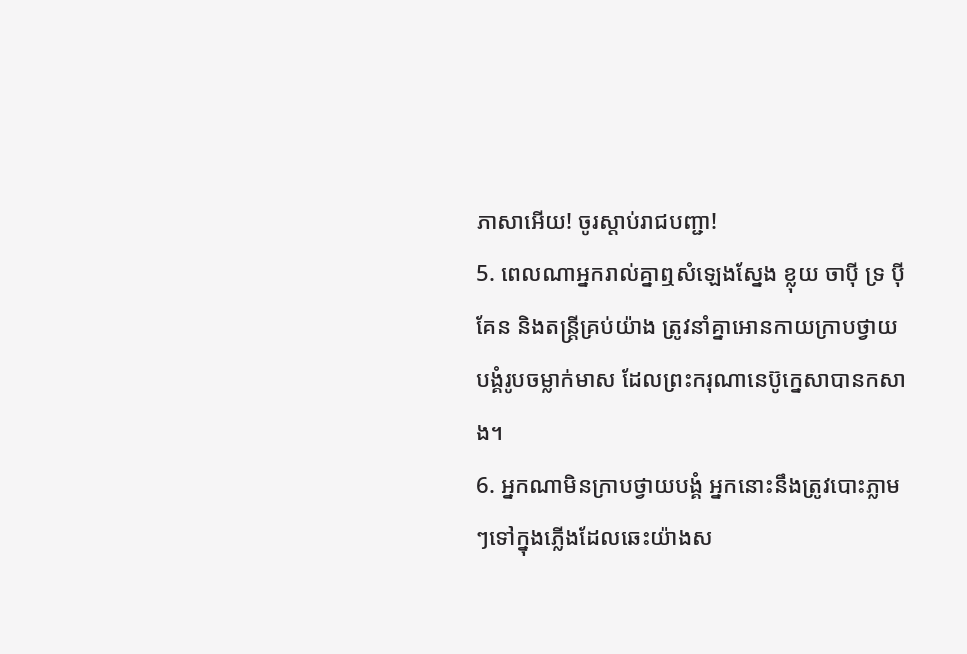ភាសាអើយ! ចូរស្ដាប់រាជបញ្ជា!
5. ពេលណាអ្នករាល់គ្នាឮសំឡេងស្នែង ខ្លុយ ចាប៉ី ទ្រ ប៉ី គែន និងតន្ត្រីគ្រប់យ៉ាង ត្រូវនាំគ្នាអោនកាយក្រាបថ្វាយបង្គំរូបចម្លាក់មាស ដែលព្រះករុណានេប៊ូក្នេសាបានកសាង។
6. អ្នកណាមិនក្រាបថ្វាយបង្គំ អ្នកនោះនឹងត្រូវបោះភ្លាមៗទៅក្នុងភ្លើងដែលឆេះយ៉ាងស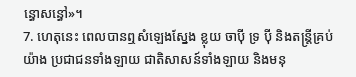ន្ធោសន្ធៅ»។
7. ហេតុនេះ ពេលបានឮសំឡេងស្នែង ខ្លុយ ចាប៉ី ទ្រ ប៉ី និងតន្ដ្រីគ្រប់យ៉ាង ប្រជាជនទាំងឡាយ ជាតិសាសន៍ទាំងឡាយ និងមនុ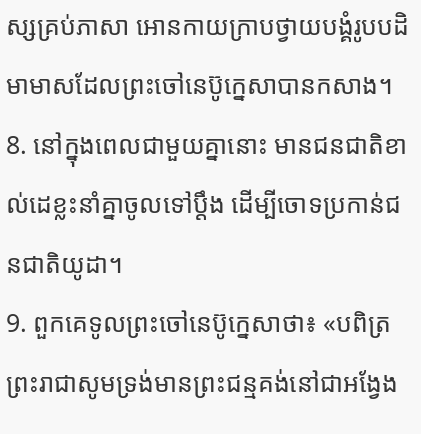ស្សគ្រប់ភាសា អោនកាយក្រាបថ្វាយបង្គំរូបបដិមាមាសដែលព្រះចៅនេប៊ូក្នេសាបានកសាង។
8. នៅក្នុងពេលជាមួយគ្នានោះ មានជនជាតិខាល់ដេខ្លះនាំគ្នាចូលទៅប្ដឹង ដើម្បីចោទប្រកាន់ជនជាតិយូដា។
9. ពួកគេទូលព្រះចៅនេប៊ូក្នេសាថា៖ «បពិត្រព្រះរាជាសូមទ្រង់មានព្រះជន្មគង់នៅជាអង្វែង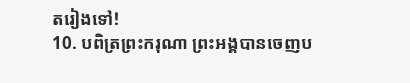តរៀងទៅ!
10. បពិត្រព្រះករុណា ព្រះអង្គបានចេញប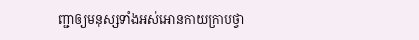ញ្ជាឲ្យមនុស្សទាំងអស់អោនកាយក្រាបថ្វា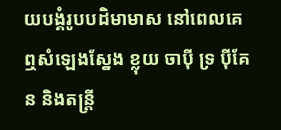យបង្គំរូបបដិមាមាស នៅពេលគេឮសំឡេងស្នែង ខ្លុយ ចាប៉ី ទ្រ ប៉ីគែន និងតន្ត្រី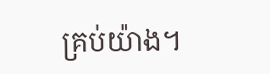គ្រប់យ៉ាង។